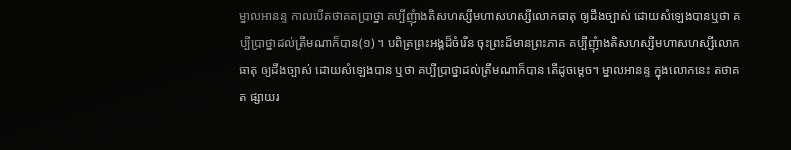ម្នាលអានន្ទ កាលបើតថាគតប្រាថ្នា គប្បីញុំាងតិសហស្សីមហាសហស្សីលោកធាតុ ឲ្យដឹងច្បាស់ ដោយសំឡេងបានឬថា គប្បីប្រាថ្នាដល់ត្រឹមណាក៏បាន(១) ។ បពិត្រព្រះអង្គដ៏ចំរើន ចុះព្រះដ៏មានព្រះភាគ គប្បីញុំាងតិសហស្សីមហាសហស្សីលោកធាតុ ឲ្យដឹងច្បាស់ ដោយសំឡេងបាន ឬថា គប្បីប្រាថ្នាដល់ត្រឹមណាក៏បាន តើដូចម្ដេច។ ម្នាលអានន្ទ ក្នុងលោកនេះ តថាគត ផ្សាយរ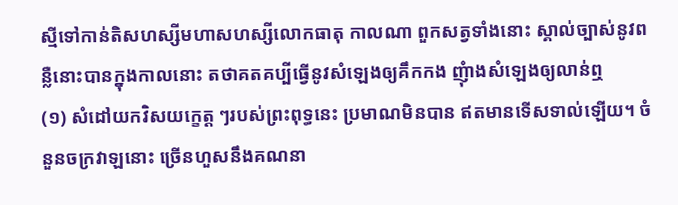ស្មីទៅកាន់តិសហស្សីមហាសហស្សីលោកធាតុ កាលណា ពួកសត្វទាំងនោះ ស្គាល់ច្បាស់នូវពន្លឺនោះបានក្នុងកាលនោះ តថាគតគប្បីធ្វើនូវសំឡេងឲ្យគឹកកង ញុំាងសំឡេងឲ្យលាន់ឮ
(១) សំដៅយកវិសយក្ខេត្ត ៗរបស់ព្រះពុទ្ធនេះ ប្រមាណមិនបាន ឥតមានទើសទាល់ឡើយ។ ចំនួនចក្រវាឡនោះ ច្រើនហួសនឹងគណនា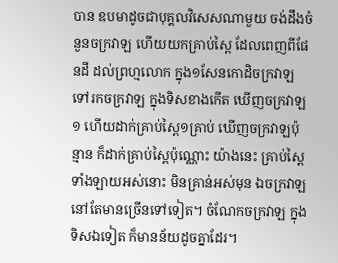បាន ឧបមាដូចជាបុគ្គលវិសេសណាមួយ ចង់ដឹងចំនួនចក្រវាឡ ហើយយកគ្រាប់ស្ពៃ ដែលពេញពីផែនដី ដល់ព្រហ្មលោក ក្នុង១សែនកោដិចក្រវាឡ ទៅរកចក្រវាឡ ក្នុងទិសខាងកើត ឃើញចក្រវាឡ១ ហើយដាក់គ្រាប់ស្ពៃ១គ្រាប់ ឃើញចក្រវាឡប៉ុន្មាន ក៏ដាក់គ្រាប់ស្ពៃប៉ុណ្ណោះ យ៉ាងនេះ គ្រាប់ស្ពៃទាំងឡាយអស់នោះ មិនគ្រាន់អស់មុន ឯចក្រវាឡ នៅតែមានច្រើនទៅទៀត។ ចំណែកចក្រវាឡ ក្នុងទិសឯទៀត ក៏មានន័យដូចគ្នាដែរ។